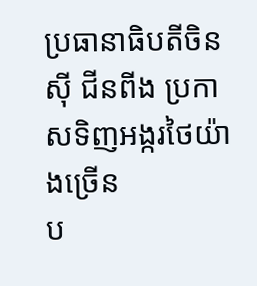ប្រធានាធិបតីចិន ស៊ី ជីនពីង ប្រកាសទិញអង្ករថៃយ៉ាងច្រើន
ប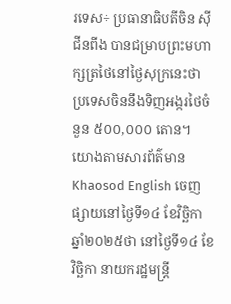រទេស÷ ប្រធានាធិបតីចិន ស៊ី ជីនពីង បានជម្រាបព្រះមហាក្សត្រថៃនៅថ្ងៃសុក្រនេះថា ប្រទេសចិននឹងទិញអង្ករថៃចំនួន ៥០០,០០០ តោន។
យោងតាមសារព័ត៌មាន Khaosod English ចេញផ្សាយនៅថ្ងៃទី១៤ ខែវិច្ឆិកា ឆ្នាំ២០២៥ថា នៅថ្ងៃទី១៤ ខែវិច្ឆិកា នាយករដ្ឋមន្ត្រី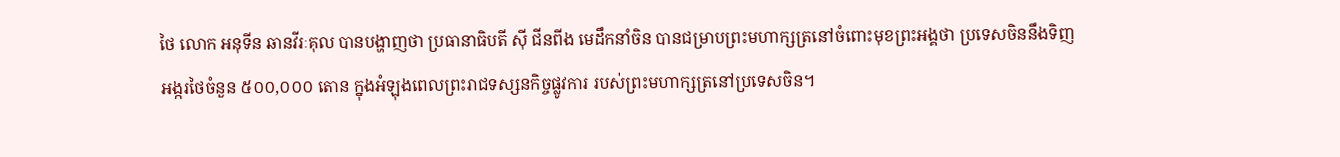ថៃ លោក អនុទីន ឆានវីរៈគុល បានបង្ហាញថា ប្រធានាធិបតី ស៊ី ជីនពីង មេដឹកនាំចិន បានជម្រាបព្រះមហាក្សត្រនៅចំពោះមុខព្រះអង្គថា ប្រទេសចិននឹងទិញអង្ករថៃចំនួន ៥០០,០០០ តោន ក្នុងអំឡុងពេលព្រះរាជទស្សនកិច្ចផ្លូវការ របស់ព្រះមហាក្សត្រនៅប្រទេសចិន។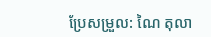ប្រែសម្រួល: ណៃ តុលា